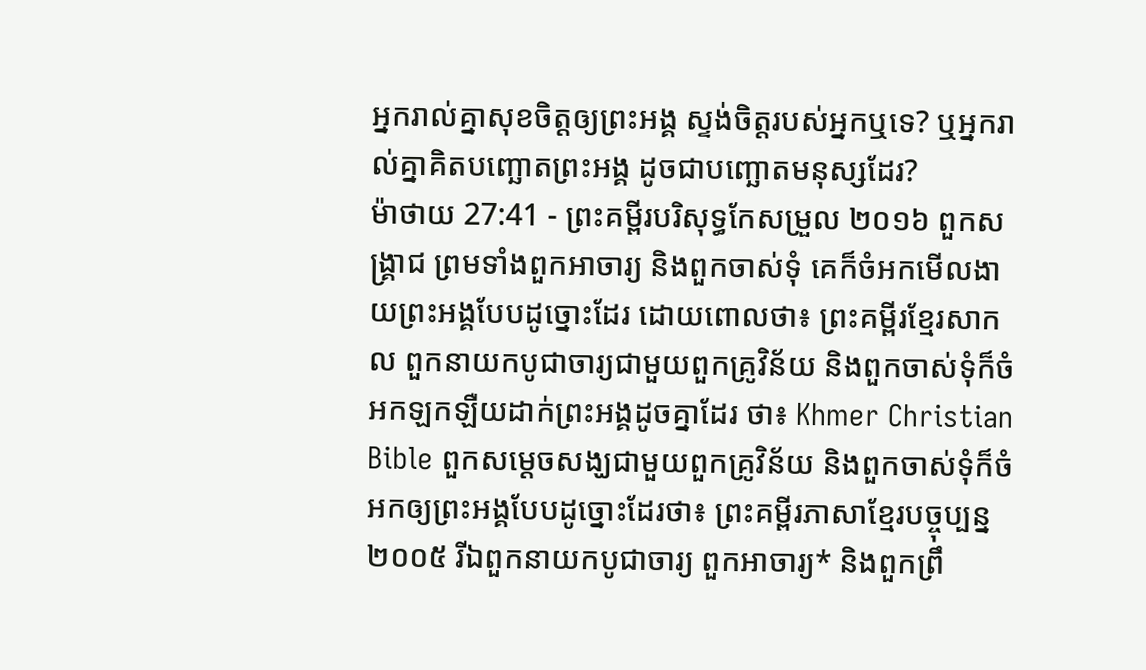អ្នករាល់គ្នាសុខចិត្តឲ្យព្រះអង្គ ស្ទង់ចិត្តរបស់អ្នកឬទេ? ឬអ្នករាល់គ្នាគិតបញ្ឆោតព្រះអង្គ ដូចជាបញ្ឆោតមនុស្សដែរ?
ម៉ាថាយ 27:41 - ព្រះគម្ពីរបរិសុទ្ធកែសម្រួល ២០១៦ ពួកសង្គ្រាជ ព្រមទាំងពួកអាចារ្យ និងពួកចាស់ទុំ គេក៏ចំអកមើលងាយព្រះអង្គបែបដូច្នោះដែរ ដោយពោលថា៖ ព្រះគម្ពីរខ្មែរសាកល ពួកនាយកបូជាចារ្យជាមួយពួកគ្រូវិន័យ និងពួកចាស់ទុំក៏ចំអកឡកឡឺយដាក់ព្រះអង្គដូចគ្នាដែរ ថា៖ Khmer Christian Bible ពួកសម្ដេចសង្ឃជាមួយពួកគ្រូវិន័យ និងពួកចាស់ទុំក៏ចំអកឲ្យព្រះអង្គបែបដូច្នោះដែរថា៖ ព្រះគម្ពីរភាសាខ្មែរបច្ចុប្បន្ន ២០០៥ រីឯពួកនាយកបូជាចារ្យ ពួកអាចារ្យ* និងពួកព្រឹ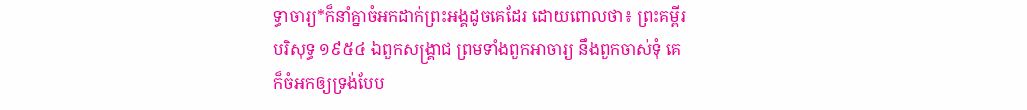ទ្ធាចារ្យ*ក៏នាំគ្នាចំអកដាក់ព្រះអង្គដូចគេដែរ ដោយពោលថា៖ ព្រះគម្ពីរបរិសុទ្ធ ១៩៥៤ ឯពួកសង្គ្រាជ ព្រមទាំងពួកអាចារ្យ នឹងពួកចាស់ទុំ គេក៏ចំអកឲ្យទ្រង់បែប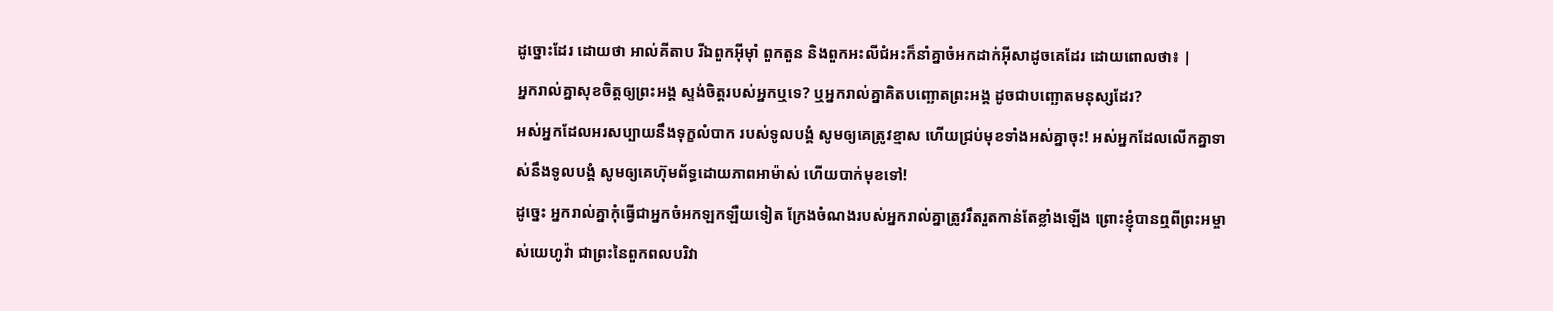ដូច្នោះដែរ ដោយថា អាល់គីតាប រីឯពួកអ៊ីមុាំ ពួកតួន និងពួកអះលីជំអះក៏នាំគ្នាចំអកដាក់អ៊ីសាដូចគេដែរ ដោយពោលថា៖ |
អ្នករាល់គ្នាសុខចិត្តឲ្យព្រះអង្គ ស្ទង់ចិត្តរបស់អ្នកឬទេ? ឬអ្នករាល់គ្នាគិតបញ្ឆោតព្រះអង្គ ដូចជាបញ្ឆោតមនុស្សដែរ?
អស់អ្នកដែលអរសប្បាយនឹងទុក្ខលំបាក របស់ទូលបង្គំ សូមឲ្យគេត្រូវខ្មាស ហើយជ្រប់មុខទាំងអស់គ្នាចុះ! អស់អ្នកដែលលើកគ្នាទាស់នឹងទូលបង្គំ សូមឲ្យគេហ៊ុមព័ទ្ធដោយភាពអាម៉ាស់ ហើយបាក់មុខទៅ!
ដូច្នេះ អ្នករាល់គ្នាកុំធ្វើជាអ្នកចំអកឡកឡឺយទៀត ក្រែងចំណងរបស់អ្នករាល់គ្នាត្រូវរឹតរួតកាន់តែខ្លាំងឡើង ព្រោះខ្ញុំបានឮពីព្រះអម្ចាស់យេហូវ៉ា ជាព្រះនៃពួកពលបរិវា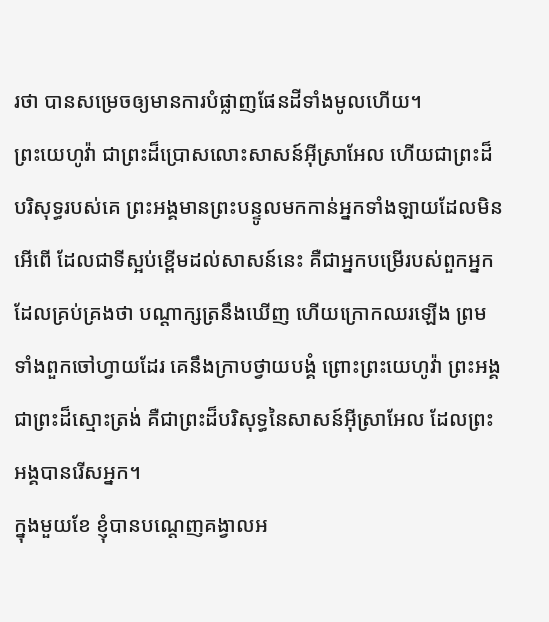រថា បានសម្រេចឲ្យមានការបំផ្លាញផែនដីទាំងមូលហើយ។
ព្រះយេហូវ៉ា ជាព្រះដ៏ប្រោសលោះសាសន៍អ៊ីស្រាអែល ហើយជាព្រះដ៏បរិសុទ្ធរបស់គេ ព្រះអង្គមានព្រះបន្ទូលមកកាន់អ្នកទាំងឡាយដែលមិនអើពើ ដែលជាទីស្អប់ខ្ពើមដល់សាសន៍នេះ គឺជាអ្នកបម្រើរបស់ពួកអ្នកដែលគ្រប់គ្រងថា បណ្ដាក្សត្រនឹងឃើញ ហើយក្រោកឈរឡើង ព្រមទាំងពួកចៅហ្វាយដែរ គេនឹងក្រាបថ្វាយបង្គំ ព្រោះព្រះយេហូវ៉ា ព្រះអង្គជាព្រះដ៏ស្មោះត្រង់ គឺជាព្រះដ៏បរិសុទ្ធនៃសាសន៍អ៊ីស្រាអែល ដែលព្រះអង្គបានរើសអ្នក។
ក្នុងមួយខែ ខ្ញុំបានបណ្តេញគង្វាលអ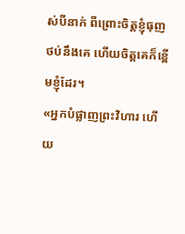ស់បីនាក់ ពីព្រោះចិត្តខ្ញុំធុញថប់នឹងគេ ហើយចិត្តគេក៏ខ្ពើមខ្ញុំដែរ។
«អ្នកបំផ្លាញព្រះវិហារ ហើយ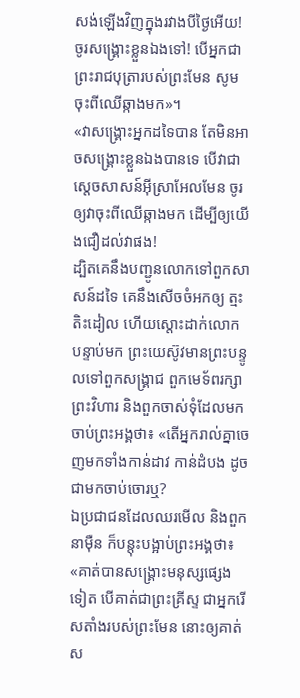សង់ឡើងវិញក្នុងរវាងបីថ្ងៃអើយ! ចូរសង្គ្រោះខ្លួនឯងទៅ! បើអ្នកជាព្រះរាជបុត្រារបស់ព្រះមែន សូមចុះពីឈើឆ្កាងមក»។
«វាសង្គ្រោះអ្នកដទៃបាន តែមិនអាចសង្គ្រោះខ្លួនឯងបានទេ បើវាជាស្តេចសាសន៍អ៊ីស្រាអែលមែន ចូរឲ្យវាចុះពីឈើឆ្កាងមក ដើម្បីឲ្យយើងជឿដល់វាផង!
ដ្បិតគេនឹងបញ្ជូនលោកទៅពួកសាសន៍ដទៃ គេនឹងសើចចំអកឲ្យ ត្មះតិះដៀល ហើយស្តោះដាក់លោក
បន្ទាប់មក ព្រះយេស៊ូវមានព្រះបន្ទូលទៅពួកសង្គ្រាជ ពួកមេទ័ពរក្សាព្រះវិហារ និងពួកចាស់ទុំដែលមកចាប់ព្រះអង្គថា៖ «តើអ្នករាល់គ្នាចេញមកទាំងកាន់ដាវ កាន់ដំបង ដូចជាមកចាប់ចោរឬ?
ឯប្រជាជនដែលឈរមើល និងពួកនាម៉ឺន ក៏បន្តុះបង្អាប់ព្រះអង្គថា៖ «គាត់បានសង្គ្រោះមនុស្សផ្សេងទៀត បើគាត់ជាព្រះគ្រីស្ទ ជាអ្នករើសតាំងរបស់ព្រះមែន នោះឲ្យគាត់ស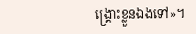ង្គ្រោះខ្លួនឯងទៅ»។